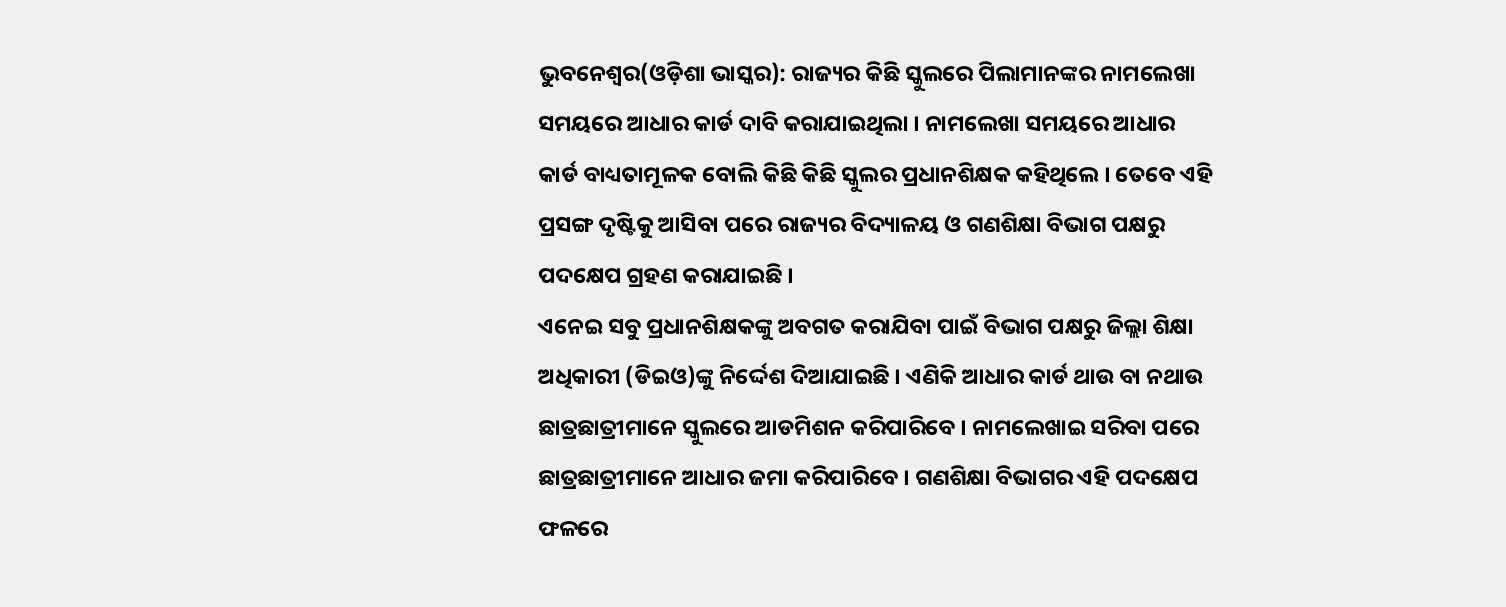ଭୁବନେଶ୍ୱର(ଓଡ଼ିଶା ଭାସ୍କର): ରାଜ୍ୟର କିଛି ସ୍କୁଲରେ ପିଲାମାନଙ୍କର ନାମଲେଖା ସମୟରେ ଆଧାର କାର୍ଡ ଦାବି କରାଯାଇଥିଲା । ନାମଲେଖା ସମୟରେ ଆଧାର କାର୍ଡ ବାଧ୍ୟତାମୂଳକ ବୋଲି କିଛି କିଛି ସ୍କୁଲର ପ୍ରଧାନଶିକ୍ଷକ କହିଥିଲେ । ତେବେ ଏହି ପ୍ରସଙ୍ଗ ଦୃଷ୍ଟିକୁ ଆସିବା ପରେ ରାଜ୍ୟର ବିଦ୍ୟାଳୟ ଓ ଗଣଶିକ୍ଷା ବିଭାଗ ପକ୍ଷରୁ ପଦକ୍ଷେପ ଗ୍ରହଣ କରାଯାଇଛି ।
ଏନେଇ ସବୁ ପ୍ରଧାନଶିକ୍ଷକଙ୍କୁ ଅବଗତ କରାଯିବା ପାଇଁ ବିଭାଗ ପକ୍ଷରୁ ଜିଲ୍ଲା ଶିକ୍ଷା ଅଧିକାରୀ (ଡିଇଓ)ଙ୍କୁ ନିର୍ଦ୍ଦେଶ ଦିଆଯାଇଛି । ଏଣିକି ଆଧାର କାର୍ଡ ଥାଉ ବା ନଥାଉ ଛାତ୍ରଛାତ୍ରୀମାନେ ସ୍କୁଲରେ ଆଡମିଶନ କରିପାରିବେ । ନାମଲେଖାଇ ସରିବା ପରେ ଛାତ୍ରଛାତ୍ରୀମାନେ ଆଧାର ଜମା କରିପାରିବେ । ଗଣଶିକ୍ଷା ବିଭାଗର ଏହି ପଦକ୍ଷେପ ଫଳରେ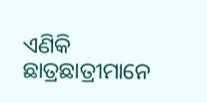ଏଣିକି ଛାତ୍ରଛାତ୍ରୀମାନେ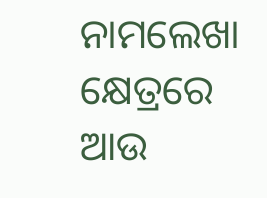ନାମଲେଖା କ୍ଷେତ୍ରରେ ଆଉ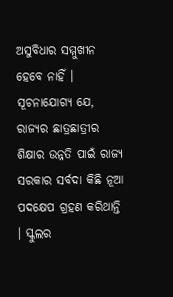ଅସୁବିଧାର ସମ୍ମୁଖୀନ ହେବେ ନାହିଁ ।
ସୂଚନାଯୋଗ୍ୟ ଯେ, ରାଜ୍ୟର ଛାତ୍ରଛାତ୍ରୀର ଶିକ୍ଷାର ଉନ୍ନତି ପାଇଁ ରାଜ୍ୟ ସରକାର ସର୍ବଦା କିଛି ନୂଆ ପଦକ୍ଷେପ ଗ୍ରହଣ କରିଥାନ୍ତି । ସ୍କୁଲର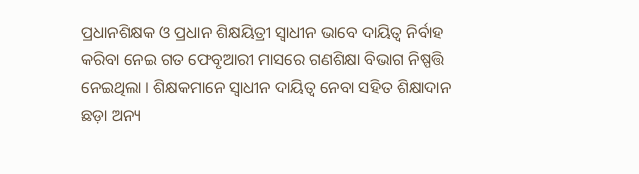ପ୍ରଧାନଶିକ୍ଷକ ଓ ପ୍ରଧାନ ଶିକ୍ଷୟିତ୍ରୀ ସ୍ୱାଧୀନ ଭାବେ ଦାୟିତ୍ୱ ନିର୍ବାହ କରିବା ନେଇ ଗତ ଫେବୃଆରୀ ମାସରେ ଗଣଶିକ୍ଷା ବିଭାଗ ନିଷ୍ପତ୍ତି ନେଇଥିଲା । ଶିକ୍ଷକମାନେ ସ୍ୱାଧୀନ ଦାୟିତ୍ୱ ନେବା ସହିତ ଶିକ୍ଷାଦାନ ଛଡ଼ା ଅନ୍ୟ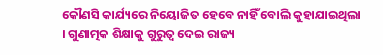କୌଣସି କାର୍ଯ୍ୟରେ ନିୟୋଜିତ ହେବେ ନାହିଁ ବୋଲି କୁହାଯାଇଥିଲା । ଗୁଣାତ୍ମକ ଶିକ୍ଷାକୁ ଗୁରୁତ୍ୱ ଦେଇ ରାଜ୍ୟ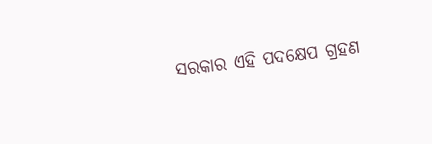ସରକାର ଏହି ପଦକ୍ଷେପ ଗ୍ରହଣ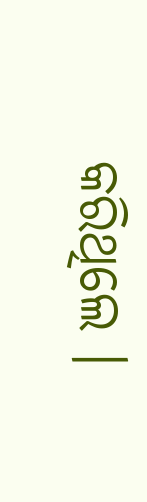କରିଥିଲେ ।